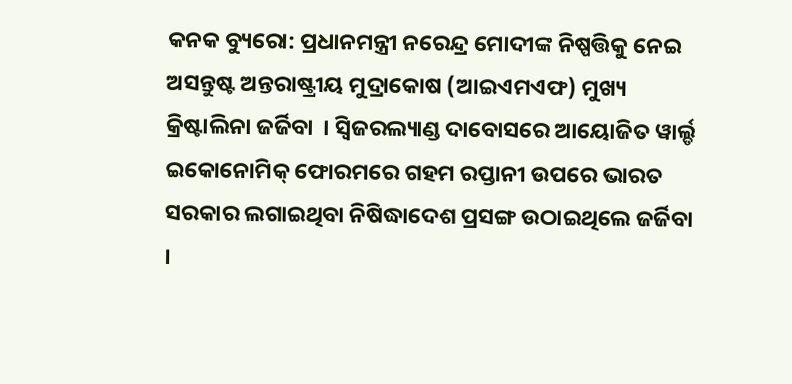କନକ ବ୍ୟୁରୋ: ପ୍ରଧାନମନ୍ତ୍ରୀ ନରେନ୍ଦ୍ର ମୋଦୀଙ୍କ ନିଷ୍ପତ୍ତିକୁ ନେଇ ଅସନ୍ତୁଷ୍ଟ ଅନ୍ତରାଷ୍ଟ୍ରୀୟ ମୁଦ୍ରାକୋଷ (ଆଇଏମଏଫ) ମୁଖ୍ୟ କ୍ରିଷ୍ଟାଲିନା ଜର୍ଜିବା  । ସ୍ୱିଜରଲ୍ୟାଣ୍ଡ ଦାବୋସରେ ଆୟୋଜିତ ୱାର୍ଲ୍ଡ ଇକୋନୋମିକ୍ ଫୋରମରେ ଗହମ ରପ୍ତାନୀ ଉପରେ ଭାରତ ସରକାର ଲଗାଇଥିବା ନିଷିଦ୍ଧାଦେଶ ପ୍ରସଙ୍ଗ ଉଠାଇଥିଲେ ଜର୍ଜିବା ।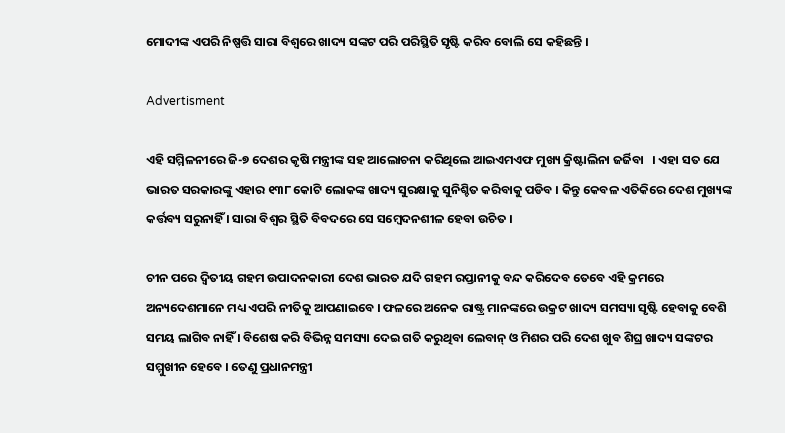ମୋଦୀଙ୍କ ଏପରି ନିଷ୍ପତ୍ତି ସାରା ବିଶ୍ୱରେ ଖାଦ୍ୟ ସଙ୍କଟ ପରି ପରିସ୍ଥିତି ସୃଷ୍ଟି କରିବ ବୋଲି ସେ କହିଛନ୍ତି ।

Advertisment

ଏହି ସମ୍ମିଳନୀରେ ଜି-୭ ଦେଶର କୃଷି ମନ୍ତ୍ରୀଙ୍କ ସହ ଆଲୋଚନା କରିଥିଲେ ଆଇଏମଏଫ ମୁଖ୍ୟ କ୍ରିଷ୍ଟାଲିନା ଜର୍ଜିବା   । ଏହା ସତ ଯେ ଭାରତ ସରକାରଙ୍କୁ ଏହାର ୧୩୮ କୋଟି ଲୋକଙ୍କ ଖାଦ୍ୟ ସୁରକ୍ଷାକୁ ସୁନିଶ୍ଚିତ କରିବାକୁ ପଡିବ । କିନ୍ତୁ କେବଳ ଏତିକିରେ ଦେଶ ମୁଖ୍ୟଙ୍କ କର୍ତ୍ତବ୍ୟ ସରୁନାହିଁ । ସାରା ବିଶ୍ୱର ସ୍ଥିତି ବିବଦରେ ସେ ସମ୍ବେଦନଶୀଳ ହେବା ଉଚିତ ।

ଚୀନ ପରେ ଦ୍ୱିତୀୟ ଗହମ ଉପାଦନକାରୀ ଦେଶ ଭାରତ ଯଦି ଗହମ ରପ୍ତାନୀକୁ ବନ୍ଦ କରିଦେବ ତେବେ ଏହି କ୍ରମରେ ଅନ୍ୟଦେଶମାନେ ମଧ୍ୟ ଏପରି ନୀତିକୁ ଆପଣାଇବେ । ଫଳରେ ଅନେକ ରାଷ୍ଟ୍ର ମାନଙ୍କରେ ଉକ୍ରଟ ଖାଦ୍ୟ ସମସ୍ୟା ସୃଷ୍ଟି ହେବାକୁ ବେଶି ସମୟ ଲାଗିବ ନାହିଁ । ବିଶେଷ କରି ବିଭିନ୍ନ ସମସ୍ୟା ଦେଇ ଗତି କରୁଥିବା ଲେବାନ୍ ଓ ମିଶର ପରି ଦେଶ ଖୁବ ଶିଘ୍ର ଖାଦ୍ୟ ସଙ୍କଟର ସମ୍ମୁଖୀନ ହେବେ । ତେଣୁ ପ୍ରଧାନମନ୍ତ୍ରୀ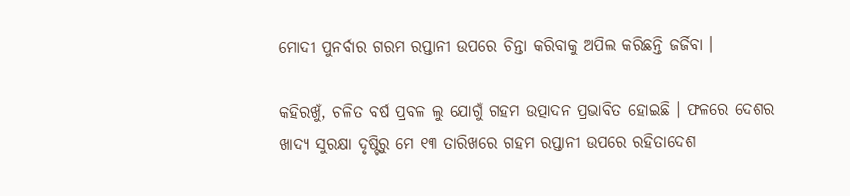ମୋଦୀ ପୁନର୍ବାର ଗରମ ରପ୍ତାନୀ ଉପରେ ଚିନ୍ତା କରିବାକୁ ଅପିଲ କରିଛନ୍ତି ଜର୍ଜିବା ।

କହିରଖୁଁ, ଚଳିତ ବର୍ଷ ପ୍ରବଳ ଲୁ ଯୋଗୁଁ ଗହମ ଉତ୍ପାଦନ ପ୍ରଭାବିତ ହୋଇଛି । ଫଳରେ ଦେଶର ଖାଦ୍ୟ ସୁରକ୍ଷା ଦୃଷ୍ଟିରୁ ମେ ୧୩ ତାରିଖରେ ଗହମ ରପ୍ତାନୀ ଉପରେ ରହିତାଦେଶ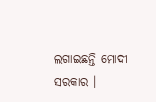ଲଗାଇଛନ୍ତି ମୋଦୀ ସରକାର ।